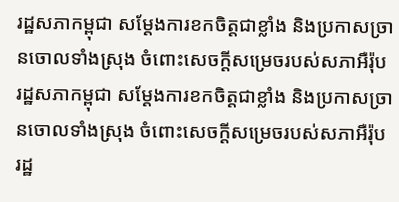រដ្ឋសភាកម្ពុជា សម្ដែងការខកចិត្តជាខ្លាំង និងប្រកាសច្រានចោលទាំងស្រុង ចំពោះសេចក្ដីសម្រេចរបស់សភាអឺរ៉ុប
រដ្ឋសភាកម្ពុជា សម្ដែងការខកចិត្តជាខ្លាំង និងប្រកាសច្រានចោលទាំងស្រុង ចំពោះសេចក្ដីសម្រេចរបស់សភាអឺរ៉ុប
រដ្ឋ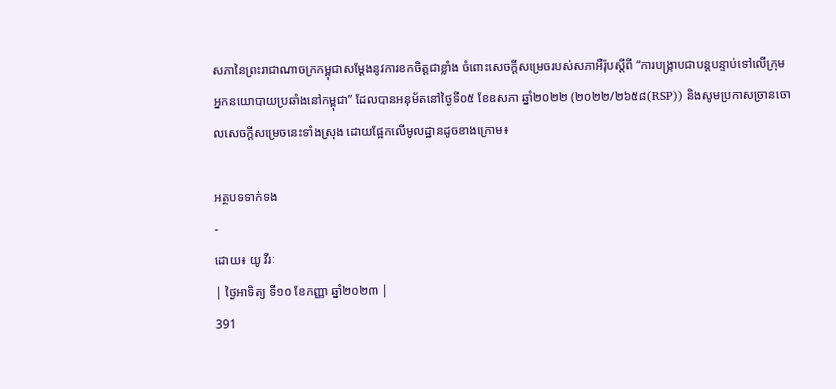សភានៃព្រះរាជាណាចក្រកម្ពុជាសម្តែងនូវការខកចិត្តជាខ្លាំង ចំពោះសេចក្តីសម្រេចរបស់សភាអឺរ៉ុបស្តីពី “ការបង្រ្កាបជាបន្តបន្ទាប់ទៅលើក្រុមអ្នកនយោបាយប្រឆាំងនៅកម្ពុជា” ដែលបានអនុម័តនៅថ្ងៃទី០៥ ខែឧសភា ឆ្នាំ២០២២ (២០២២/២៦៥៨(RSP)) និងសូមប្រកាសច្រានចោលសេចក្តីសម្រេចនេះទាំងស្រុង ដោយផ្អែកលើមូលដ្ឋានដូចខាងក្រោម៖

អត្ថបទទាក់ទង
-
ដោយ៖ យូ វីរៈ
| ថ្ងៃអាទិត្យ ទី១០ ខែកញ្ញា ឆ្នាំ២០២៣ |
391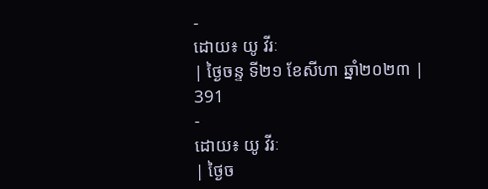-
ដោយ៖ យូ វីរៈ
| ថ្ងៃចន្ទ ទី២១ ខែសីហា ឆ្នាំ២០២៣ |
391
-
ដោយ៖ យូ វីរៈ
| ថ្ងៃច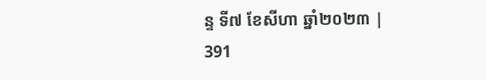ន្ទ ទី៧ ខែសីហា ឆ្នាំ២០២៣ |
391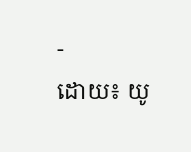-
ដោយ៖ យូ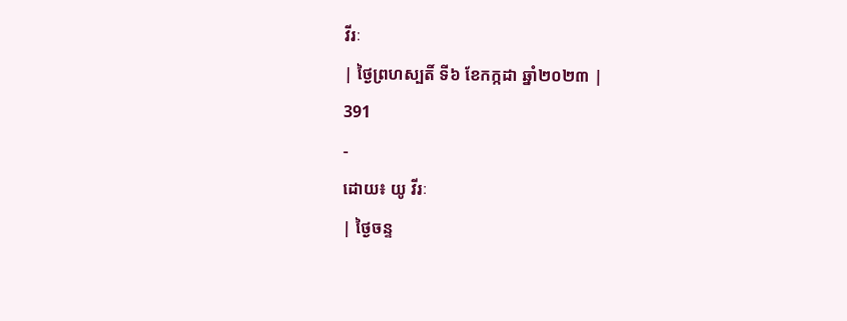វីរៈ
| ថ្ងៃព្រហស្បតិ៍ ទី៦ ខែកក្កដា ឆ្នាំ២០២៣ |
391
-
ដោយ៖ យូ វីរៈ
| ថ្ងៃចន្ទ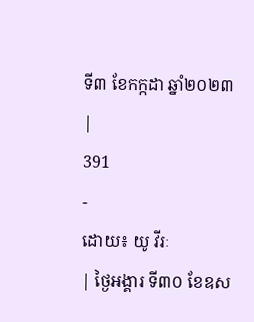ទី៣ ខែកក្កដា ឆ្នាំ២០២៣ |
391
-
ដោយ៖ យូ វីរៈ
| ថ្ងៃអង្គារ ទី៣០ ខែឧស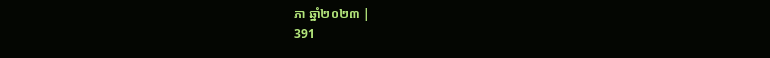ភា ឆ្នាំ២០២៣ |
391